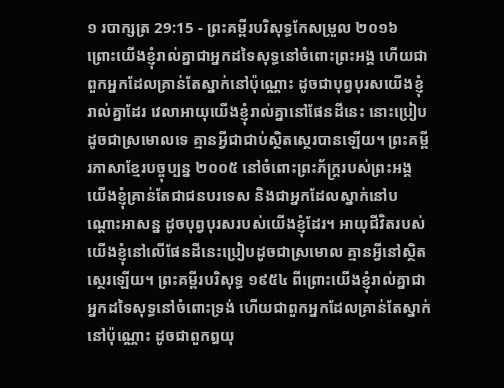១ របាក្សត្រ 29:15 - ព្រះគម្ពីរបរិសុទ្ធកែសម្រួល ២០១៦ ព្រោះយើងខ្ញុំរាល់គ្នាជាអ្នកដទៃសុទ្ធនៅចំពោះព្រះអង្គ ហើយជាពួកអ្នកដែលគ្រាន់តែស្នាក់នៅប៉ុណ្ណោះ ដូចជាបុព្វបុរសយើងខ្ញុំរាល់គ្នាដែរ វេលាអាយុយើងខ្ញុំរាល់គ្នានៅផែនដីនេះ នោះប្រៀបដូចជាស្រមោលទេ គ្មានអ្វីជាជាប់ស្ថិតស្ថេរបានឡើយ។ ព្រះគម្ពីរភាសាខ្មែរបច្ចុប្បន្ន ២០០៥ នៅចំពោះព្រះភ័ក្ត្ររបស់ព្រះអង្គ យើងខ្ញុំគ្រាន់តែជាជនបរទេស និងជាអ្នកដែលស្នាក់នៅបណ្ដោះអាសន្ន ដូចបុព្វបុរសរបស់យើងខ្ញុំដែរ។ អាយុជីវិតរបស់យើងខ្ញុំនៅលើផែនដីនេះប្រៀបដូចជាស្រមោល គ្មានអ្វីនៅស្ថិតស្ថេរឡើយ។ ព្រះគម្ពីរបរិសុទ្ធ ១៩៥៤ ពីព្រោះយើងខ្ញុំរាល់គ្នាជាអ្នកដទៃសុទ្ធនៅចំពោះទ្រង់ ហើយជាពួកអ្នកដែលគ្រាន់តែស្នាក់នៅប៉ុណ្ណោះ ដូចជាពួកឰយុ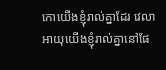កោយើងខ្ញុំរាល់គ្នាដែរ វេលាអាយុយើងខ្ញុំរាល់គ្នានៅផែ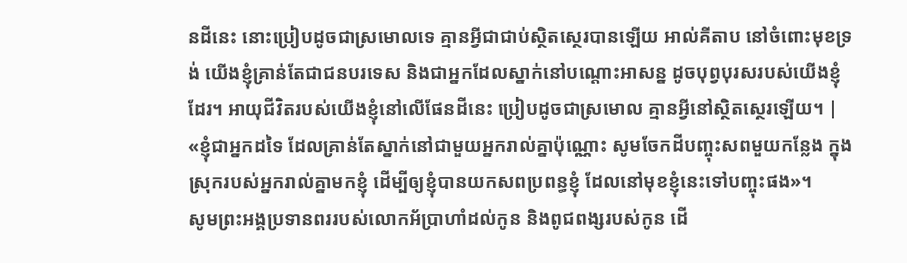នដីនេះ នោះប្រៀបដូចជាស្រមោលទេ គ្មានអ្វីជាជាប់ស្ថិតស្ថេរបានឡើយ អាល់គីតាប នៅចំពោះមុខទ្រង់ យើងខ្ញុំគ្រាន់តែជាជនបរទេស និងជាអ្នកដែលស្នាក់នៅបណ្តោះអាសន្ន ដូចបុព្វបុរសរបស់យើងខ្ញុំដែរ។ អាយុជីវិតរបស់យើងខ្ញុំនៅលើផែនដីនេះ ប្រៀបដូចជាស្រមោល គ្មានអ្វីនៅស្ថិតស្ថេរឡើយ។ |
«ខ្ញុំជាអ្នកដទៃ ដែលគ្រាន់តែស្នាក់នៅជាមួយអ្នករាល់គ្នាប៉ុណ្ណោះ សូមចែកដីបញ្ចុះសពមួយកន្លែង ក្នុងស្រុករបស់អ្នករាល់គ្នាមកខ្ញុំ ដើម្បីឲ្យខ្ញុំបានយកសពប្រពន្ធខ្ញុំ ដែលនៅមុខខ្ញុំនេះទៅបញ្ចុះផង»។
សូមព្រះអង្គប្រទានពររបស់លោកអ័ប្រាហាំដល់កូន និងពូជពង្សរបស់កូន ដើ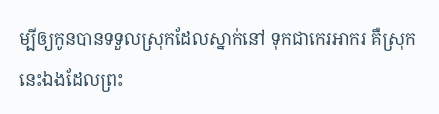ម្បីឲ្យកូនបានទទួលស្រុកដែលស្នាក់នៅ ទុកជាកេរអាករ គឺស្រុកនេះឯងដែលព្រះ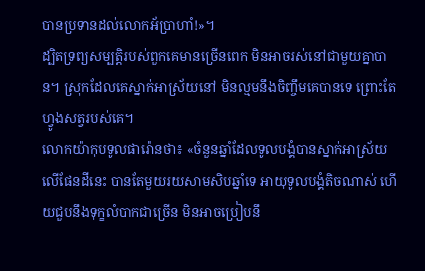បានប្រទានដល់លោកអ័ប្រាហាំ!»។
ដ្បិតទ្រព្យសម្បត្តិរបស់ពួកគេមានច្រើនពេក មិនអាចរស់នៅជាមួយគ្នាបាន។ ស្រុកដែលគេស្នាក់អាស្រ័យនៅ មិនល្មមនឹងចិញ្ចឹមគេបានទេ ព្រោះតែហ្វូងសត្វរបស់គេ។
លោកយ៉ាកុបទូលផារ៉ោនថា៖ «ចំនួនឆ្នាំដែលទូលបង្គំបានស្នាក់អាស្រ័យលើផែនដីនេះ បានតែមួយរយសាមសិបឆ្នាំទេ អាយុទូលបង្គំតិចណាស់ ហើយជួបនឹងទុក្ខលំបាកជាច្រើន មិនអាចប្រៀបនឹ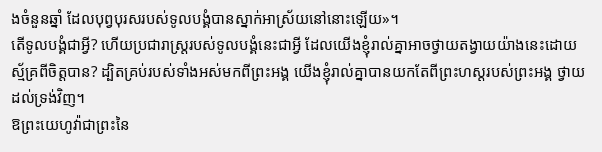ងចំនួនឆ្នាំ ដែលបុព្វបុរសរបស់ទូលបង្គំបានស្នាក់អាស្រ័យនៅនោះឡើយ»។
តើទូលបង្គំជាអ្វី? ហើយប្រជារាស្ត្ររបស់ទូលបង្គំនេះជាអ្វី ដែលយើងខ្ញុំរាល់គ្នាអាចថ្វាយតង្វាយយ៉ាងនេះដោយស្ម័គ្រពីចិត្តបាន? ដ្បិតគ្រប់របស់ទាំងអស់មកពីព្រះអង្គ យើងខ្ញុំរាល់គ្នាបានយកតែពីព្រះហស្តរបស់ព្រះអង្គ ថ្វាយដល់ទ្រង់វិញ។
ឱព្រះយេហូវ៉ាជាព្រះនៃ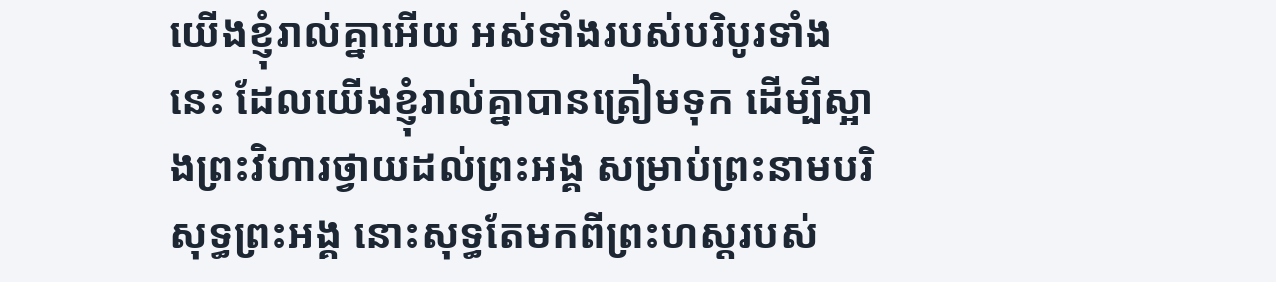យើងខ្ញុំរាល់គ្នាអើយ អស់ទាំងរបស់បរិបូរទាំងនេះ ដែលយើងខ្ញុំរាល់គ្នាបានត្រៀមទុក ដើម្បីស្អាងព្រះវិហារថ្វាយដល់ព្រះអង្គ សម្រាប់ព្រះនាមបរិសុទ្ធព្រះអង្គ នោះសុទ្ធតែមកពីព្រះហស្តរបស់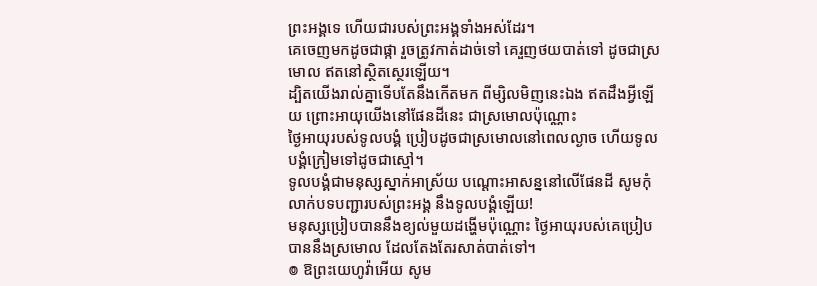ព្រះអង្គទេ ហើយជារបស់ព្រះអង្គទាំងអស់ដែរ។
គេចេញមកដូចជាផ្កា រួចត្រូវកាត់ដាច់ទៅ គេរួញថយបាត់ទៅ ដូចជាស្រមោល ឥតនៅស្ថិតស្ថេរឡើយ។
ដ្បិតយើងរាល់គ្នាទើបតែនឹងកើតមក ពីម្សិលមិញនេះឯង ឥតដឹងអ្វីឡើយ ព្រោះអាយុយើងនៅផែនដីនេះ ជាស្រមោលប៉ុណ្ណោះ
ថ្ងៃអាយុរបស់ទូលបង្គំ ប្រៀបដូចជាស្រមោលនៅពេលល្ងាច ហើយទូលបង្គំក្រៀមទៅដូចជាស្មៅ។
ទូលបង្គំជាមនុស្សស្នាក់អាស្រ័យ បណ្ដោះអាសន្ននៅលើផែនដី សូមកុំលាក់បទបញ្ជារបស់ព្រះអង្គ នឹងទូលបង្គំឡើយ!
មនុស្សប្រៀបបាននឹងខ្យល់មួយដង្ហើមប៉ុណ្ណោះ ថ្ងៃអាយុរបស់គេប្រៀបបាននឹងស្រមោល ដែលតែងតែរសាត់បាត់ទៅ។
៙ ឱព្រះយេហូវ៉ាអើយ សូម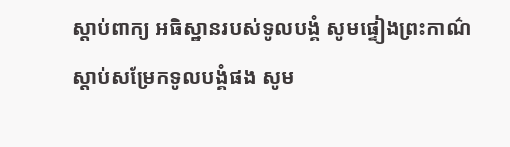ស្តាប់ពាក្យ អធិស្ឋានរបស់ទូលបង្គំ សូមផ្ទៀងព្រះកាណ៌ស្តាប់សម្រែកទូលបង្គំផង សូម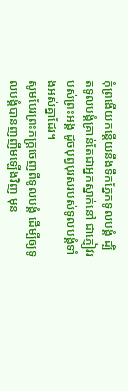កុំព្រងើយកន្ដើយនឹងទឹកភ្នែកទូលបង្គំ ដ្បិតទូលបង្គំគ្រាន់តែជាអ្នកស្នាក់នៅ ជាភ្ញៀវរបស់ព្រះអង្គ ដូចបុព្វបុរសរបស់ទូលបង្គំទាំងអស់គ្នាដែរ។
សូមបែរព្រះភក្ត្រចេញពីទូលបង្គំ ដើម្បីឲ្យទូលបង្គំបានញញឹមឡើងវិញ មុន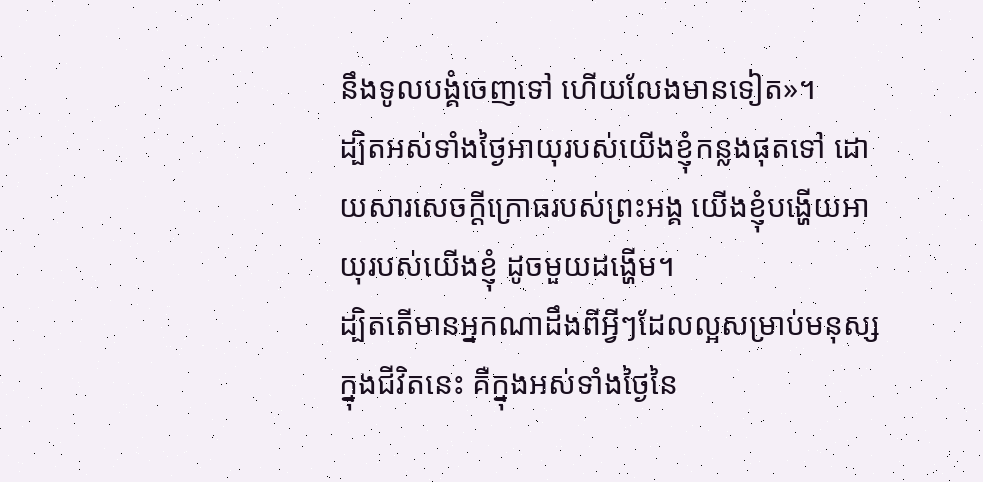នឹងទូលបង្គំចេញទៅ ហើយលែងមានទៀត»។
ដ្បិតអស់ទាំងថ្ងៃអាយុរបស់យើងខ្ញុំកន្លងផុតទៅ ដោយសារសេចក្ដីក្រោធរបស់ព្រះអង្គ យើងខ្ញុំបង្ហើយអាយុរបស់យើងខ្ញុំ ដូចមួយដង្ហើម។
ដ្បិតតើមានអ្នកណាដឹងពីអ្វីៗដែលល្អសម្រាប់មនុស្សក្នុងជីវិតនេះ គឺក្នុងអស់ទាំងថ្ងៃនៃ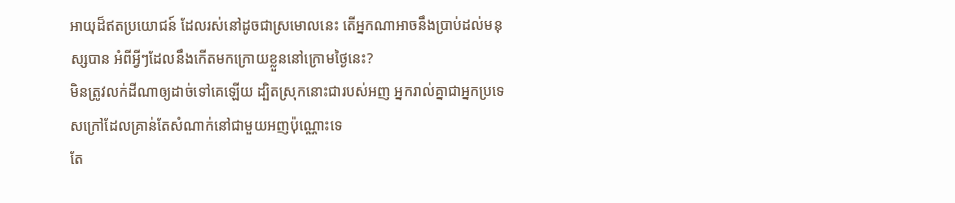អាយុដ៏ឥតប្រយោជន៍ ដែលរស់នៅដូចជាស្រមោលនេះ តើអ្នកណាអាចនឹងប្រាប់ដល់មនុស្សបាន អំពីអ្វីៗដែលនឹងកើតមកក្រោយខ្លួននៅក្រោមថ្ងៃនេះ?
មិនត្រូវលក់ដីណាឲ្យដាច់ទៅគេឡើយ ដ្បិតស្រុកនោះជារបស់អញ អ្នករាល់គ្នាជាអ្នកប្រទេសក្រៅដែលគ្រាន់តែសំណាក់នៅជាមួយអញប៉ុណ្ណោះទេ
តែ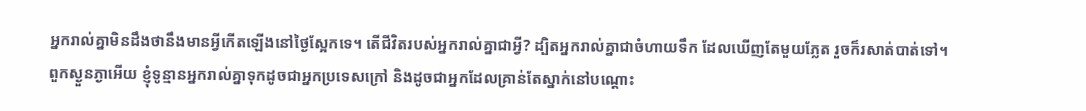អ្នករាល់គ្នាមិនដឹងថានឹងមានអ្វីកើតឡើងនៅថ្ងៃស្អែកទេ។ តើជីវិតរបស់អ្នករាល់គ្នាជាអ្វី? ដ្បិតអ្នករាល់គ្នាជាចំហាយទឹក ដែលឃើញតែមួយភ្លែត រួចក៏រសាត់បាត់ទៅ។
ពួកស្ងួនភ្ងាអើយ ខ្ញុំទូន្មានអ្នករាល់គ្នាទុកដូចជាអ្នកប្រទេសក្រៅ និងដូចជាអ្នកដែលគ្រាន់តែស្នាក់នៅបណ្តោះ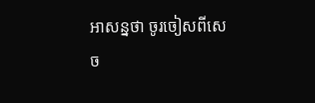អាសន្នថា ចូរចៀសពីសេច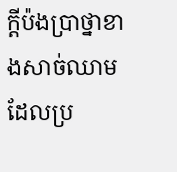ក្តីប៉ងប្រាថ្នាខាងសាច់ឈាម ដែលប្រ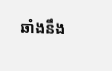ឆាំងនឹង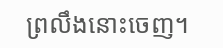ព្រលឹងនោះចេញ។